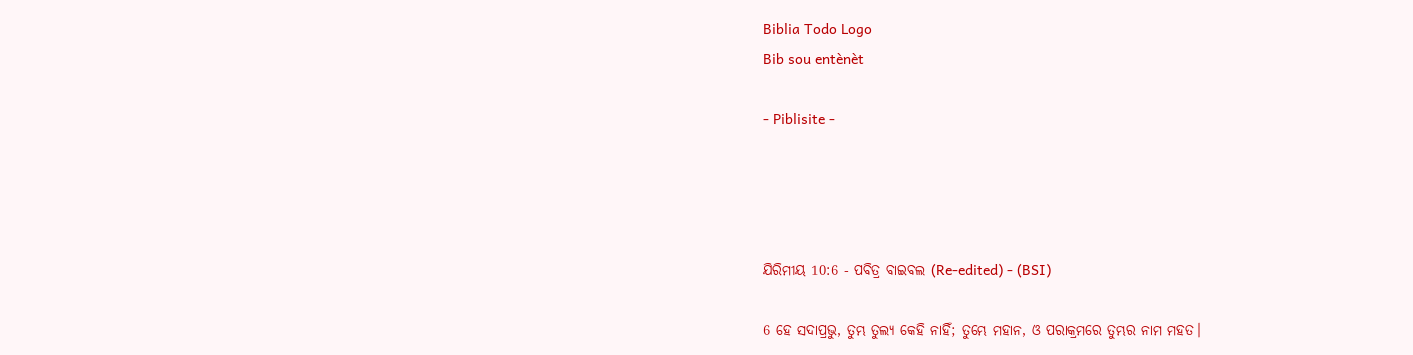Biblia Todo Logo
Bib sou entènèt

- Piblisite -




ଯିରିମୀୟ 10:6 - ପବିତ୍ର ବାଇବଲ (Re-edited) - (BSI)

6 ହେ ସଦାପ୍ରଭୁ, ତୁମ୍ଭ ତୁଲ୍ୟ କେହି ନାହିଁ; ତୁମ୍ଭେ ମହାନ, ଓ ପରାକ୍ରମରେ ତୁମ୍ଭର ନାମ ମହତ।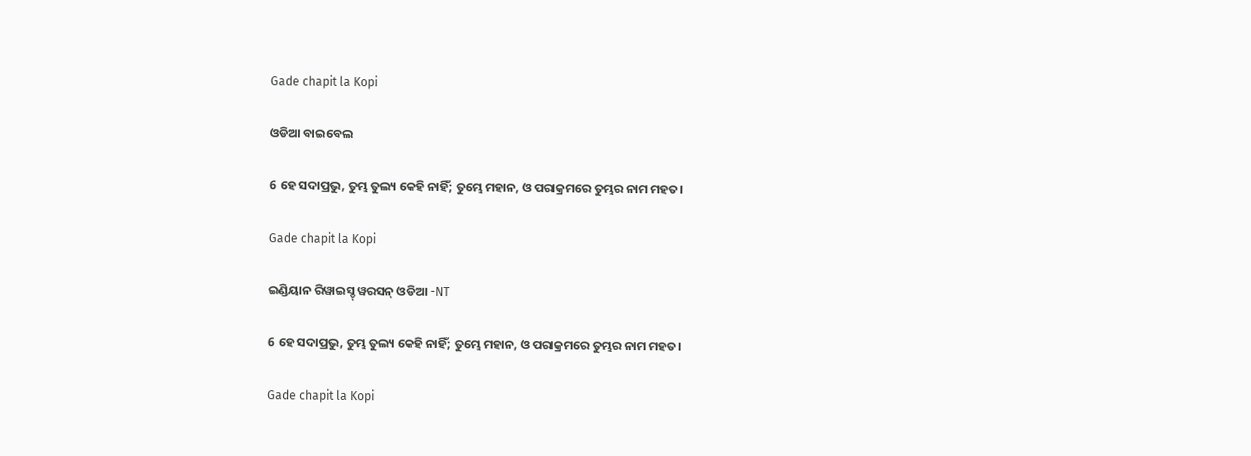Gade chapit la Kopi

ଓଡିଆ ବାଇବେଲ

6 ହେ ସଦାପ୍ରଭୁ, ତୁମ୍ଭ ତୁଲ୍ୟ କେହି ନାହିଁ; ତୁମ୍ଭେ ମହାନ, ଓ ପରାକ୍ରମରେ ତୁମ୍ଭର ନାମ ମହତ।

Gade chapit la Kopi

ଇଣ୍ଡିୟାନ ରିୱାଇସ୍ଡ୍ ୱରସନ୍ ଓଡିଆ -NT

6 ହେ ସଦାପ୍ରଭୁ, ତୁମ୍ଭ ତୁଲ୍ୟ କେହି ନାହିଁ; ତୁମ୍ଭେ ମହାନ, ଓ ପରାକ୍ରମରେ ତୁମ୍ଭର ନାମ ମହତ।

Gade chapit la Kopi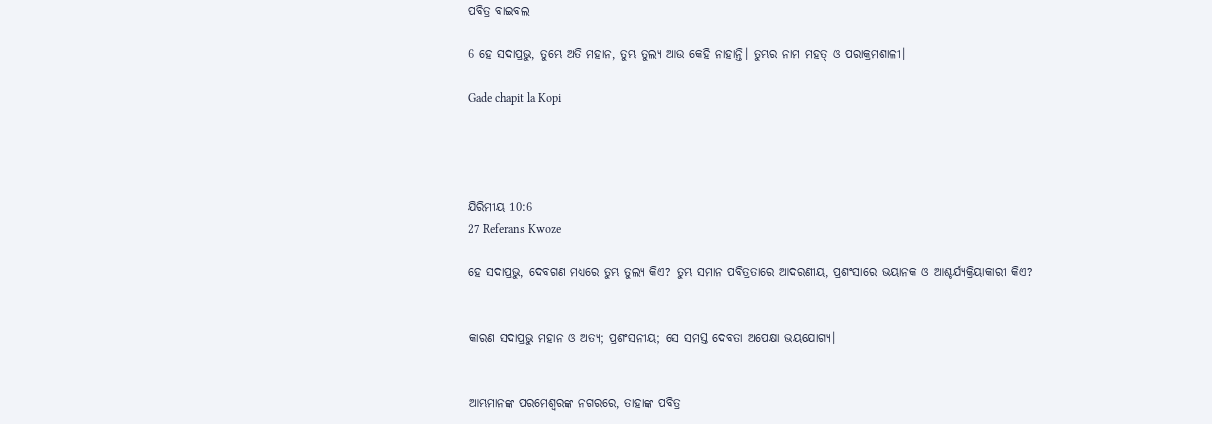ପବିତ୍ର ବାଇବଲ

6 ହେ ସଦାପ୍ରଭୁ, ତୁମ୍ଭେ ଅତି ମହାନ, ତୁମ୍ଭ ତୁଲ୍ୟ ଆଉ କେହି ନାହାନ୍ତି। ତୁମ୍ଭର ନାମ ମହତ୍ ଓ ପରାକ୍ରମଶାଳୀ।

Gade chapit la Kopi




ଯିରିମୀୟ 10:6
27 Referans Kwoze

ହେ ସଦାପ୍ରଭୁ, ଦେବଗଣ ମଧ୍ୟରେ ତୁମ୍ଭ ତୁଲ୍ୟ କିଏ? ତୁମ୍ଭ ସମାନ ପବିତ୍ରତାରେ ଆଦରଣୀୟ, ପ୍ରଶଂସାରେ ଭୟାନକ ଓ ଆଶ୍ଚର୍ଯ୍ୟକ୍ରିୟାକାରୀ କିଏ?


କାରଣ ସଦାପ୍ରଭୁ ମହାନ ଓ ଅତ୍ୟ; ପ୍ରଶଂସନୀୟ; ସେ ସମସ୍ତ ଦେବତା ଅପେକ୍ଷା ଭୟଯୋଗ୍ୟ।


ଆମ୍ଭମାନଙ୍କ ପରମେଶ୍ଵରଙ୍କ ନଗରରେ, ତାହାଙ୍କ ପବିତ୍ର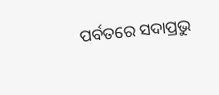ପର୍ବତରେ ସଦାପ୍ରଭୁ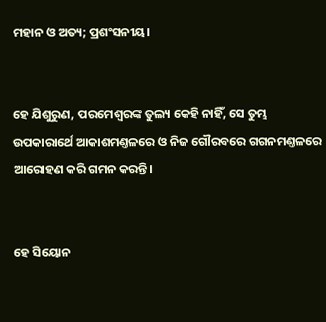ମହାନ ଓ ଅତ୍ୟ; ପ୍ରଶଂସନୀୟ।


ହେ ଯିଶୁରୁଣ, ପରମେଶ୍ଵରଙ୍କ ତୁଲ୍ୟ କେହି ନାହିଁ, ସେ ତୁମ୍ଭ ଉପକାରାର୍ଥେ ଆକାଶମଣ୍ତଳରେ ଓ ନିଜ ଗୌରବରେ ଗଗନମଣ୍ତଳରେ ଆରୋହଣ କରି ଗମନ କରନ୍ତି।


ହେ ସିୟୋନ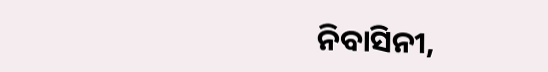ନିବାସିନୀ,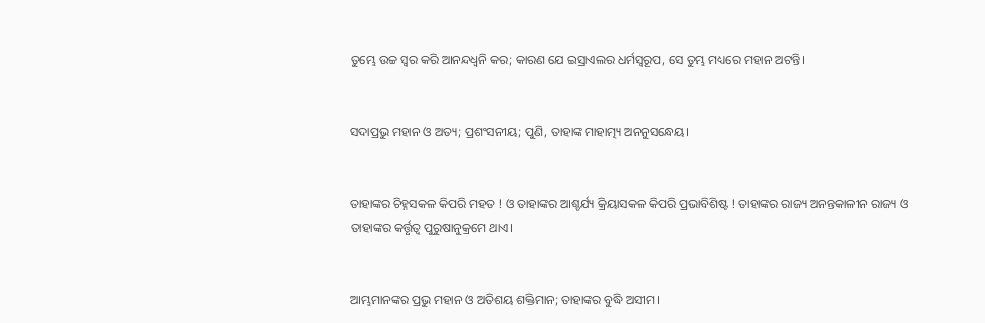ତୁମ୍ଭେ ଉଚ୍ଚ ସ୍ଵର କରି ଆନନ୍ଦଧ୍ଵନି କର; କାରଣ ଯେ ଇସ୍ରାଏଲର ଧର୍ମସ୍ଵରୂପ, ସେ ତୁମ୍ଭ ମଧ୍ୟରେ ମହାନ ଅଟନ୍ତି।


ସଦାପ୍ରଭୁ ମହାନ ଓ ଅତ୍ୟ; ପ୍ରଶଂସନୀୟ; ପୁଣି, ତାହାଙ୍କ ମାହାତ୍ମ୍ୟ ଅନନୁସନ୍ଧେୟ।


ତାହାଙ୍କର ଚିହ୍ନସକଳ କିପରି ମହତ ! ଓ ତାହାଙ୍କର ଆଶ୍ଚର୍ଯ୍ୟ କ୍ରିୟାସକଳ କିପରି ପ୍ରଭାବିଶିଷ୍ଟ ! ତାହାଙ୍କର ରାଜ୍ୟ ଅନନ୍ତକାଳୀନ ରାଜ୍ୟ ଓ ତାହାଙ୍କର କର୍ତ୍ତୃତ୍ଵ ପୁରୁଷାନୁକ୍ରମେ ଥାଏ।


ଆମ୍ଭମାନଙ୍କର ପ୍ରଭୁ ମହାନ ଓ ଅତିଶୟ ଶକ୍ତିମାନ; ତାହାଙ୍କର ବୁଦ୍ଧି ଅସୀମ।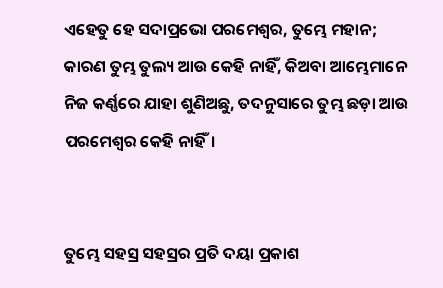ଏହେତୁ ହେ ସଦାପ୍ରଭୋ ପରମେଶ୍ଵର, ତୁମ୍ଭେ ମହାନ; କାରଣ ତୁମ୍ଭ ତୁଲ୍ୟ ଆଉ କେହି ନାହିଁ, କିଅବା ଆମ୍ଭେମାନେ ନିଜ କର୍ଣ୍ଣରେ ଯାହା ଶୁଣିଅଛୁ, ତଦନୁସାରେ ତୁମ୍ଭ ଛଡ଼ା ଆଉ ପରମେଶ୍ଵର କେହି ନାହିଁ।


ତୁମ୍ଭେ ସହସ୍ର ସହସ୍ରର ପ୍ରତି ଦୟା ପ୍ରକାଶ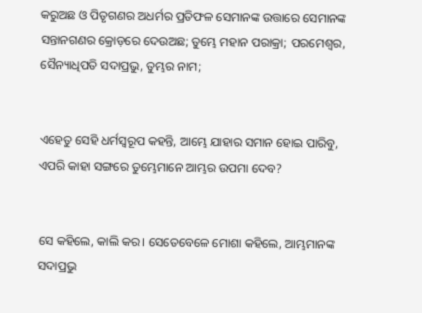କରୁଅଛ ଓ ପିତୃଗଣର ଅଧର୍ମର ପ୍ରତିଫଳ ସେମାନଙ୍କ ଉତ୍ତାରେ ସେମାନଙ୍କ ସନ୍ତାନଗଣର କ୍ରୋଡ଼ରେ ଦେଉଅଛ; ତୁମ୍ଭେ ମହାନ ପରାକ୍ରା; ପରମେଶ୍ଵର, ସୈନ୍ୟାଧିପତି ସଦାପ୍ରଭୁ, ତୁମ୍ଭର ନାମ;


ଏହେତୁ ସେହି ଧର୍ମସ୍ଵରୂପ କହନ୍ତି, ଆମ୍ଭେ ଯାହାର ସମାନ ହୋଇ ପାରିବୁ, ଏପରି କାହା ସଙ୍ଗରେ ତୁମ୍ଭେମାନେ ଆମ୍ଭର ଉପମା ଦେବ?


ସେ କହିଲେ, କାଲି କର। ସେତେବେଳେ ମୋଶା କହିଲେ, ଆମ୍ଭମାନଙ୍କ ସଦାପ୍ରଭୁ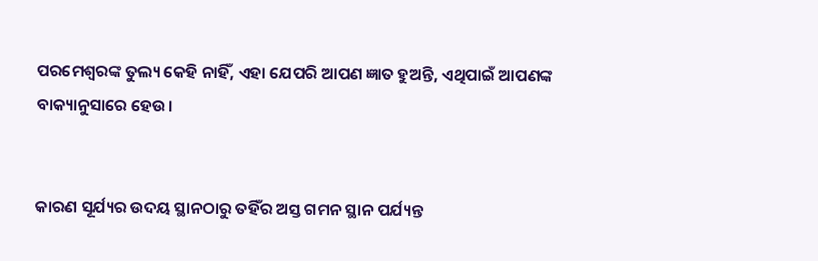ପରମେଶ୍ଵରଙ୍କ ତୁଲ୍ୟ କେହି ନାହିଁ, ଏହା ଯେପରି ଆପଣ ଜ୍ଞାତ ହୁଅନ୍ତି, ଏଥିପାଇଁ ଆପଣଙ୍କ ବାକ୍ୟାନୁସାରେ ହେଉ।


କାରଣ ସୂର୍ଯ୍ୟର ଉଦୟ ସ୍ଥାନଠାରୁ ତହିଁର ଅସ୍ତ ଗମନ ସ୍ଥାନ ପର୍ଯ୍ୟନ୍ତ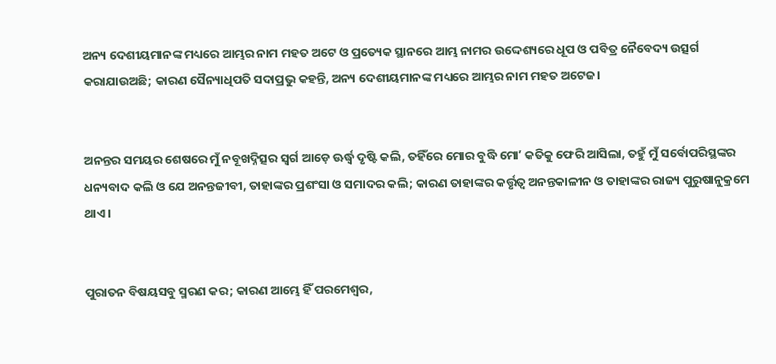ଅନ୍ୟ ଦେଶୀୟମାନଙ୍କ ମଧ୍ୟରେ ଆମ୍ଭର ନାମ ମହତ ଅଟେ ଓ ପ୍ରତ୍ୟେକ ସ୍ଥାନରେ ଆମ୍ଭ ନାମର ଉଦ୍ଦେଶ୍ୟରେ ଧୂପ ଓ ପବିତ୍ର ନୈବେଦ୍ୟ ଉତ୍ସର୍ଗ କରାଯାଉଅଛି; କାରଣ ସୈନ୍ୟାଧିପତି ସଦାପ୍ରଭୁ କହନ୍ତି, ଅନ୍ୟ ଦେଶୀୟମାନଙ୍କ ମଧ୍ୟରେ ଆମ୍ଭର ନାମ ମହତ ଅଟେଜ।


ଅନନ୍ତର ସମୟର ଶେଷରେ ମୁଁ ନବୂଖଦ୍ନିତ୍ସର ସ୍ଵର୍ଗ ଆଡ଼େ ଊର୍ଦ୍ଧ୍ଵ ଦୃଷ୍ଟି କଲି, ତହିଁରେ ମୋର ବୁଦ୍ଧି ମୋʼ କତିକୁ ଫେରି ଆସିଲା, ତହୁଁ ମୁଁ ସର୍ବୋପରିସ୍ଥଙ୍କର ଧନ୍ୟବାଦ କଲି ଓ ଯେ ଅନନ୍ତଜୀବୀ, ତାହାଙ୍କର ପ୍ରଶଂସା ଓ ସମାଦର କଲି; କାରଣ ତାହାଙ୍କର କର୍ତ୍ତୃତ୍ଵ ଅନନ୍ତକାଳୀନ ଓ ତାହାଙ୍କର ରାଜ୍ୟ ପୁରୁଷାନୁକ୍ରମେ ଥାଏ।


ପୁରାତନ ବିଷୟସବୁ ସ୍ମରଣ କର; କାରଣ ଆମ୍ଭେ ହିଁ ପରମେଶ୍ଵର,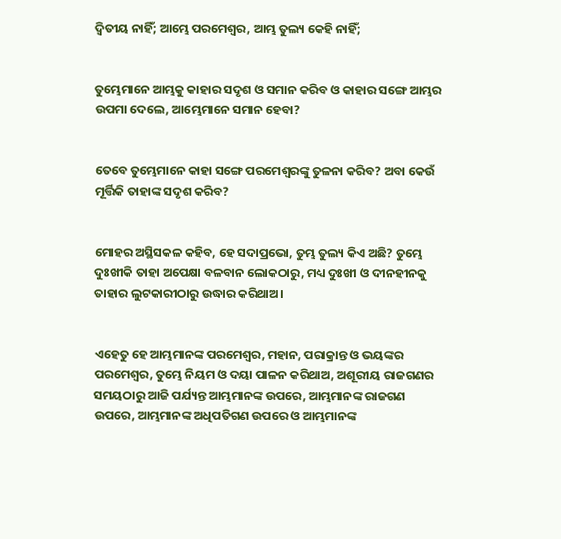ଦ୍ଵିତୀୟ ନାହିଁ; ଆମ୍ଭେ ପରମେଶ୍ଵର, ଆମ୍ଭ ତୁଲ୍ୟ କେହି ନାହିଁ;


ତୁମ୍ଭେମାନେ ଆମ୍ଭକୁ କାହାର ସଦୃଶ ଓ ସମାନ କରିବ ଓ କାହାର ସଙ୍ଗେ ଆମ୍ଭର ଉପମା ଦେଲେ, ଆମ୍ଭେମାନେ ସମାନ ହେବା?


ତେବେ ତୁମ୍ଭେମାନେ କାହା ସଙ୍ଗେ ପରମେଶ୍ଵରଙ୍କୁ ତୁଳନା କରିବ? ଅବା କେଉଁ ମୂର୍ତ୍ତିକି ତାହାଙ୍କ ସଦୃଶ କରିବ?


ମୋହର ଅସ୍ଥିସକଳ କହିବ, ହେ ସଦାପ୍ରଭୋ, ତୁମ୍ଭ ତୁଲ୍ୟ କିଏ ଅଛି? ତୁମ୍ଭେ ଦୁଃଖୀକି ତାହା ଅପେକ୍ଷା ବଳବାନ ଲୋକଠାରୁ, ମଧ୍ୟ ଦୁଃଖୀ ଓ ଦୀନହୀନକୁ ତାହାର ଲୁଟକାରୀଠାରୁ ଉଦ୍ଧାର କରିଥାଅ।


ଏହେତୁ ହେ ଆମ୍ଭମାନଙ୍କ ପରମେଶ୍ଵର, ମହାନ, ପରାକ୍ରାନ୍ତ ଓ ଭୟଙ୍କର ପରମେଶ୍ଵର, ତୁମ୍ଭେ ନିୟମ ଓ ଦୟା ପାଳନ କରିଥାଅ, ଅଶୂରୀୟ ରାଜଗଣର ସମୟଠାରୁ ଆଜି ପର୍ଯ୍ୟନ୍ତ ଆମ୍ଭମାନଙ୍କ ଉପରେ, ଆମ୍ଭମାନଙ୍କ ରାଜଗଣ ଉପରେ, ଆମ୍ଭମାନଙ୍କ ଅଧିପତିଗଣ ଉପରେ ଓ ଆମ୍ଭମାନଙ୍କ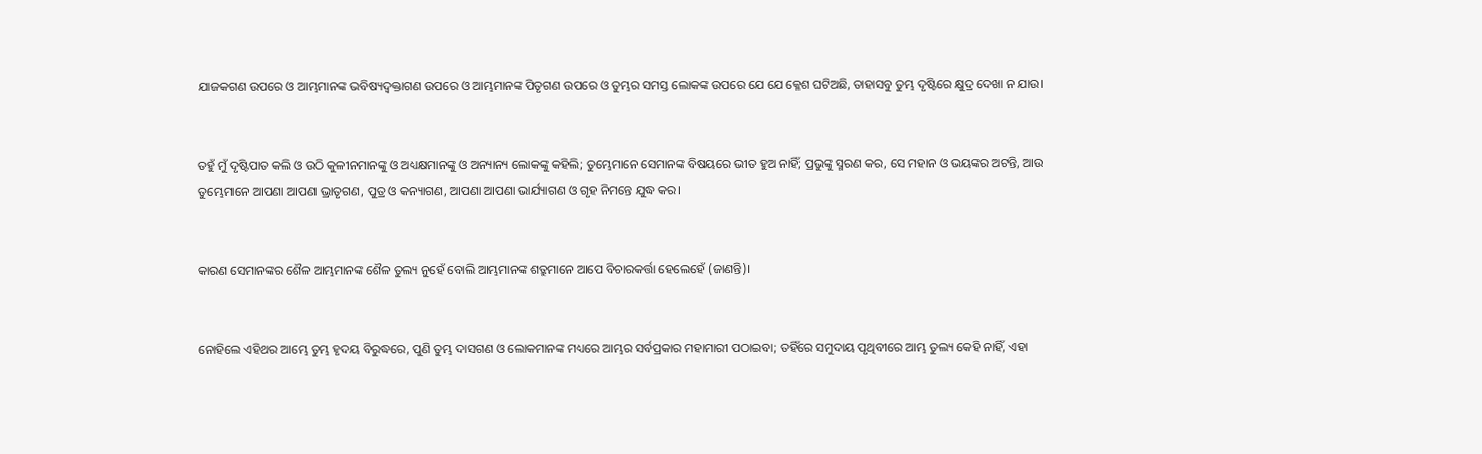ଯାଜକଗଣ ଉପରେ ଓ ଆମ୍ଭମାନଙ୍କ ଭବିଷ୍ୟଦ୍ବକ୍ତାଗଣ ଉପରେ ଓ ଆମ୍ଭମାନଙ୍କ ପିତୃଗଣ ଉପରେ ଓ ତୁମ୍ଭର ସମସ୍ତ ଲୋକଙ୍କ ଉପରେ ଯେ ଯେ କ୍ଳେଶ ଘଟିଅଛି, ତାହାସବୁ ତୁମ୍ଭ ଦୃଷ୍ଟିରେ କ୍ଷୁଦ୍ର ଦେଖା ନ ଯାଉ।


ତହୁଁ ମୁଁ ଦୃଷ୍ଟିପାତ କଲି ଓ ଉଠି କୁଳୀନମାନଙ୍କୁ ଓ ଅଧ୍ୟକ୍ଷମାନଙ୍କୁ ଓ ଅନ୍ୟାନ୍ୟ ଲୋକଙ୍କୁ କହିଲି; ତୁମ୍ଭେମାନେ ସେମାନଙ୍କ ବିଷୟରେ ଭୀତ ହୁଅ ନାହିଁ; ପ୍ରଭୁଙ୍କୁ ସ୍ମରଣ କର, ସେ ମହାନ ଓ ଭୟଙ୍କର ଅଟନ୍ତି, ଆଉ ତୁମ୍ଭେମାନେ ଆପଣା ଆପଣା ଭ୍ରାତୃଗଣ, ପୁତ୍ର ଓ କନ୍ୟାଗଣ, ଆପଣା ଆପଣା ଭାର୍ଯ୍ୟାଗଣ ଓ ଗୃହ ନିମନ୍ତେ ଯୁଦ୍ଧ କର।


କାରଣ ସେମାନଙ୍କର ଶୈଳ ଆମ୍ଭମାନଙ୍କ ଶୈଳ ତୁଲ୍ୟ ନୁହେଁ ବୋଲି ଆମ୍ଭମାନଙ୍କ ଶତ୍ରୁମାନେ ଆପେ ବିଚାରକର୍ତ୍ତା ହେଲେହେଁ (ଜାଣନ୍ତି)।


ନୋହିଲେ ଏହିଥର ଆମ୍ଭେ ତୁମ୍ଭ ହୃଦୟ ବିରୁଦ୍ଧରେ, ପୁଣି ତୁମ୍ଭ ଦାସଗଣ ଓ ଲୋକମାନଙ୍କ ମଧ୍ୟରେ ଆମ୍ଭର ସର୍ବପ୍ରକାର ମହାମାରୀ ପଠାଇବା; ତହିଁରେ ସମୁଦାୟ ପୃଥିବୀରେ ଆମ୍ଭ ତୁଲ୍ୟ କେହି ନାହିଁ, ଏହା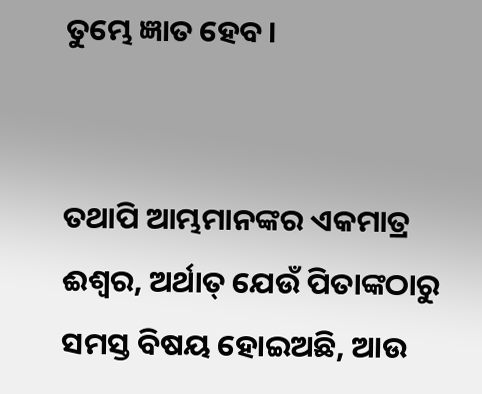ତୁମ୍ଭେ ଜ୍ଞାତ ହେବ।


ତଥାପି ଆମ୍ଭମାନଙ୍କର ଏକମାତ୍ର ଈଶ୍ଵର, ଅର୍ଥାତ୍ ଯେଉଁ ପିତାଙ୍କଠାରୁ ସମସ୍ତ ବିଷୟ ହୋଇଅଛି, ଆଉ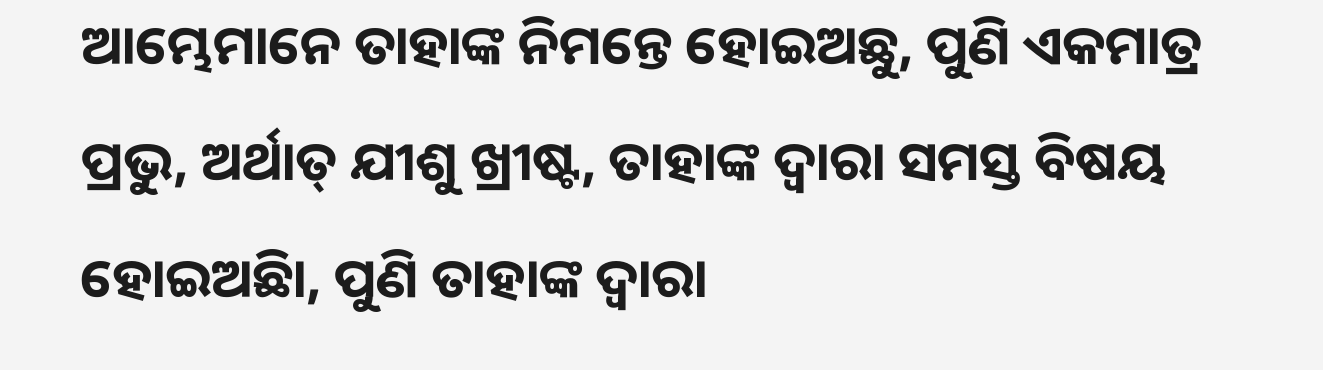ଆମ୍ଭେମାନେ ତାହାଙ୍କ ନିମନ୍ତେ ହୋଇଅଛୁ, ପୁଣି ଏକମାତ୍ର ପ୍ରଭୁ, ଅର୍ଥାତ୍ ଯୀଶୁ ଖ୍ରୀଷ୍ଟ, ତାହାଙ୍କ ଦ୍ଵାରା ସମସ୍ତ ବିଷୟ ହୋଇଅଛିା, ପୁଣି ତାହାଙ୍କ ଦ୍ଵାରା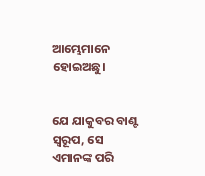ଆମ୍ଭେମାନେ ହୋଇଅଛୁ।


ଯେ ଯାକୁବର ବାଣ୍ଟ ସ୍ଵରୂପ, ସେ ଏମାନଙ୍କ ପରି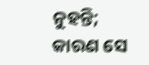ନୁହନ୍ତି; କାରଣ ସେ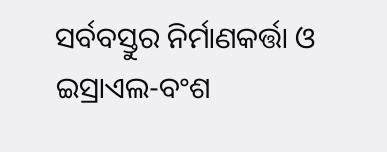ସର୍ବବସ୍ତୁର ନିର୍ମାଣକର୍ତ୍ତା ଓ ଇସ୍ରାଏଲ-ବଂଶ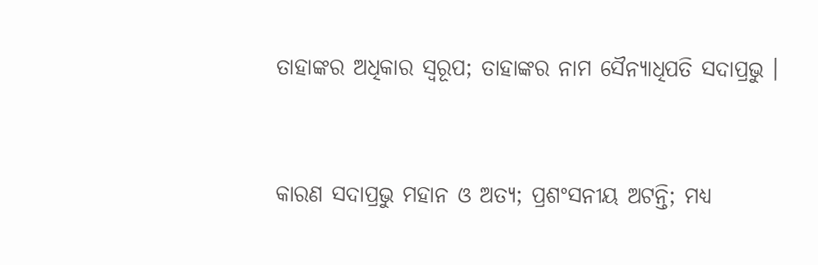ତାହାଙ୍କର ଅଧିକାର ସ୍ଵରୂପ; ତାହାଙ୍କର ନାମ ସୈନ୍ୟାଧିପତି ସଦାପ୍ରଭୁ ।


କାରଣ ସଦାପ୍ରଭୁ ମହାନ ଓ ଅତ୍ୟ; ପ୍ରଶଂସନୀୟ ଅଟନ୍ତି; ମଧ୍ୟ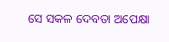ସେ ସକଳ ଦେବତା ଅପେକ୍ଷା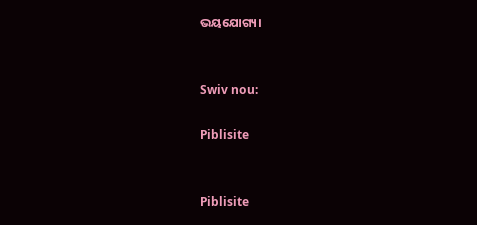ଭୟଯୋଗ୍ୟ।


Swiv nou:

Piblisite


Piblisite